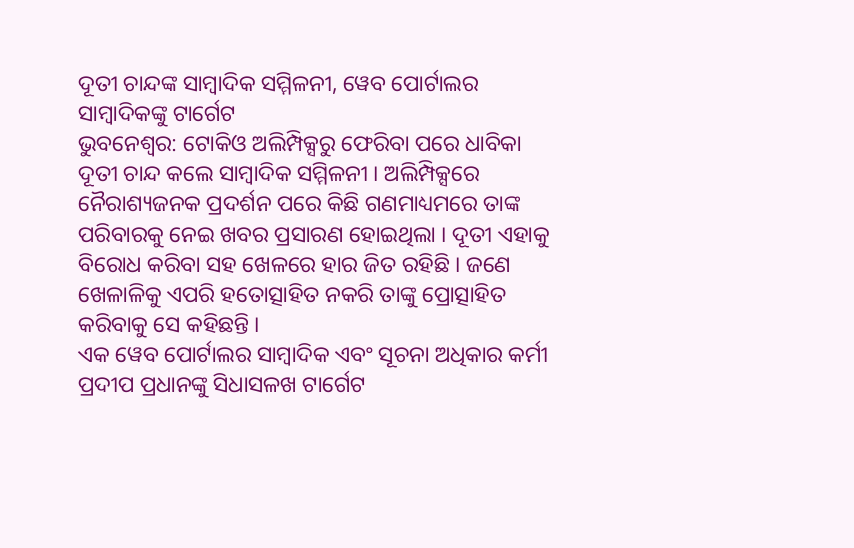ଦୂତୀ ଚାନ୍ଦଙ୍କ ସାମ୍ବାଦିକ ସମ୍ମିଳନୀ, ୱେବ ପୋର୍ଟାଲର ସାମ୍ବାଦିକଙ୍କୁ ଟାର୍ଗେଟ
ଭୁବନେଶ୍ୱର: ଟୋକିଓ ଅଲିମ୍ପିକ୍ସରୁ ଫେରିବା ପରେ ଧାବିକା ଦୂତୀ ଚାନ୍ଦ କଲେ ସାମ୍ବାଦିକ ସମ୍ମିଳନୀ । ଅଲିମ୍ପିକ୍ସରେ ନୈରାଶ୍ୟଜନକ ପ୍ରଦର୍ଶନ ପରେ କିଛି ଗଣମାଧ୍ୟମରେ ତାଙ୍କ ପରିବାରକୁ ନେଇ ଖବର ପ୍ରସାରଣ ହୋଇଥିଲା । ଦୂତୀ ଏହାକୁ ବିରୋଧ କରିବା ସହ ଖେଳରେ ହାର ଜିତ ରହିଛି । ଜଣେ ଖେଳାଳିକୁ ଏପରି ହତୋତ୍ସାହିତ ନକରି ତାଙ୍କୁ ପ୍ରୋତ୍ସାହିତ କରିବାକୁ ସେ କହିଛନ୍ତି ।
ଏକ ୱେବ ପୋର୍ଟାଲର ସାମ୍ବାଦିକ ଏବଂ ସୂଚନା ଅଧିକାର କର୍ମୀ ପ୍ରଦୀପ ପ୍ରଧାନଙ୍କୁ ସିଧାସଳଖ ଟାର୍ଗେଟ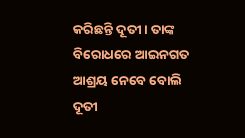କରିଛନ୍ତି ଦୂତୀ । ତାଙ୍କ ବିରୋଧରେ ଆଇନଗତ ଆଶ୍ରୟ ନେବେ ବୋଲି ଦୂତୀ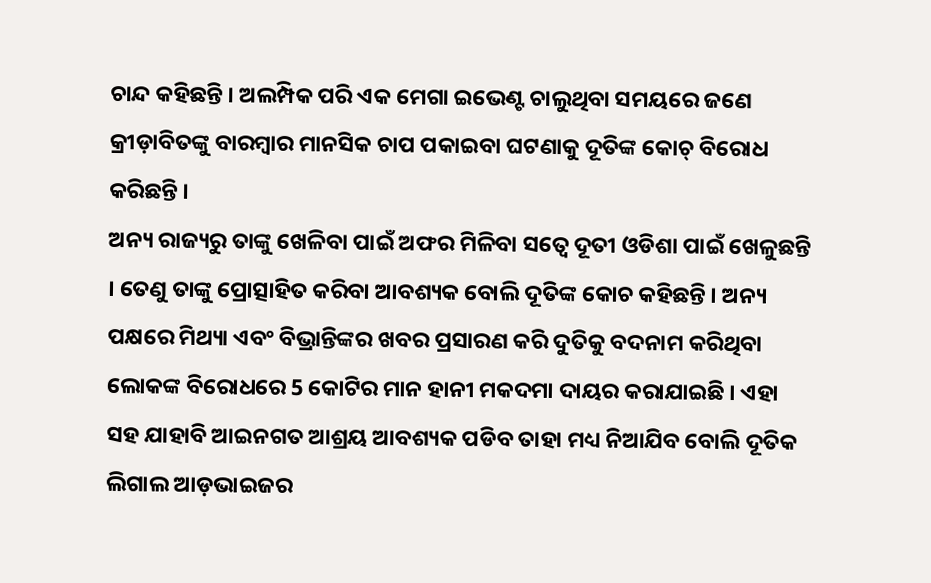ଚାନ୍ଦ କହିଛନ୍ତି । ଅଲମ୍ପିକ ପରି ଏକ ମେଗା ଇଭେଣ୍ଟ ଚାଲୁଥିବା ସମୟରେ ଜଣେ କ୍ରୀଡ଼ାବିତଙ୍କୁ ବାରମ୍ବାର ମାନସିକ ଚାପ ପକାଇବା ଘଟଣାକୁ ଦୂତିଙ୍କ କୋଚ୍ ବିରୋଧ କରିଛନ୍ତି ।
ଅନ୍ୟ ରାଜ୍ୟରୁ ତାଙ୍କୁ ଖେଳିବା ପାଇଁ ଅଫର ମିଳିବା ସତ୍ୱେ ଦୂତୀ ଓଡିଶା ପାଇଁ ଖେଳୁଛନ୍ତି । ତେଣୁ ତାଙ୍କୁ ପ୍ରୋତ୍ସାହିତ କରିବା ଆବଶ୍ୟକ ବୋଲି ଦୂତିଙ୍କ କୋଚ କହିଛନ୍ତି । ଅନ୍ୟ ପକ୍ଷରେ ମିଥ୍ୟା ଏବଂ ବିଭ୍ରାନ୍ତିଙ୍କର ଖବର ପ୍ରସାରଣ କରି ଦୁତିକୁ ବଦନାମ କରିଥିବା ଲୋକଙ୍କ ବିରୋଧରେ 5 କୋଟିର ମାନ ହାନୀ ମକଦମା ଦାୟର କରାଯାଇଛି । ଏହା ସହ ଯାହାବି ଆଇନଗତ ଆଶ୍ରୟ ଆବଶ୍ୟକ ପଡିବ ତାହା ମଧ୍ୟ ନିଆଯିବ ବୋଲି ଦୂତିକ ଲିଗାଲ ଆଡ଼ଭାଇଜର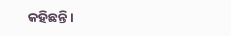କହିଛନ୍ତି ।